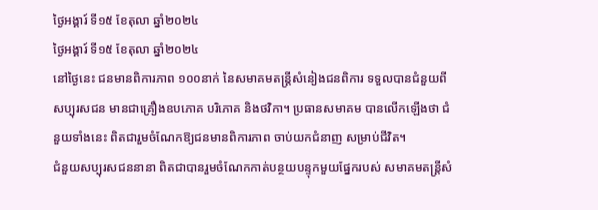ថ្ងៃអង្គារ៍ ទី១៥ ខែតុលា ឆ្នាំ២០២៤
ថ្ងៃអង្គារ៍ ទី១៥ ខែតុលា ឆ្នាំ២០២៤
នៅថ្ងៃនេះ ជនមានពិការភាព ១០០នាក់ នៃសមាគមតន្ត្រីសំនៀងជនពិការ ទទួលបានជំនួយពីសប្បុរសជន មានជាគ្រឿងឧបភោគ បរិភោគ និងថវិកា។ ប្រធានសមាគម បានលើកឡើងថា ជំនួយទាំងនេះ ពិតជារួមចំណែកឱ្យជនមានពិការភាព ចាប់យកជំនាញ សម្រាប់ជីវិត។
ជំនួយសប្បុរសជននានា ពិតជាបានរួមចំណែកកាត់បន្ថយបន្ទុកមួយផ្នែករបស់ សមាគមតន្ត្រីសំ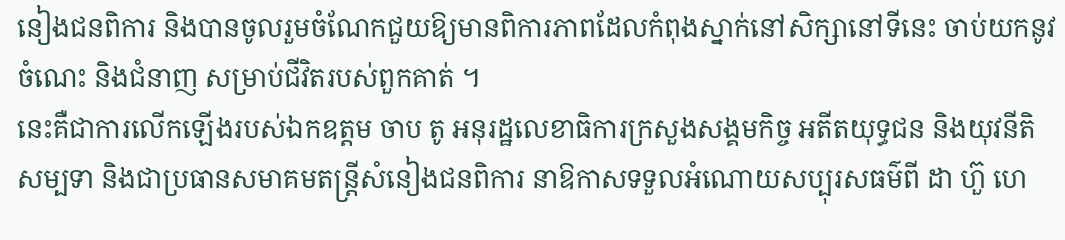នៀងជនពិការ និងបានចូលរួមចំណែកជួយឱ្យមានពិការភាពដែលកំពុងស្នាក់នៅសិក្សានៅទីនេះ ចាប់យកនូវចំណេះ និងជំនាញ សម្រាប់ជីវិតរបស់ពួកគាត់ ។
នេះគឺជាការលើកឡើងរបស់ឯកឧត្តម ចាប តូ អនុរដ្ឋលេខាធិការក្រសួងសង្គមកិច្ច អតីតយុទ្ធជន និងយុវនីតិសម្បទា និងជាប្រធានសមាគមតន្ត្រីសំនៀងជនពិការ នាឱកាសទទួលអំណោយសប្បុរសធម៌ពី ដា ហ៊ួ ហេ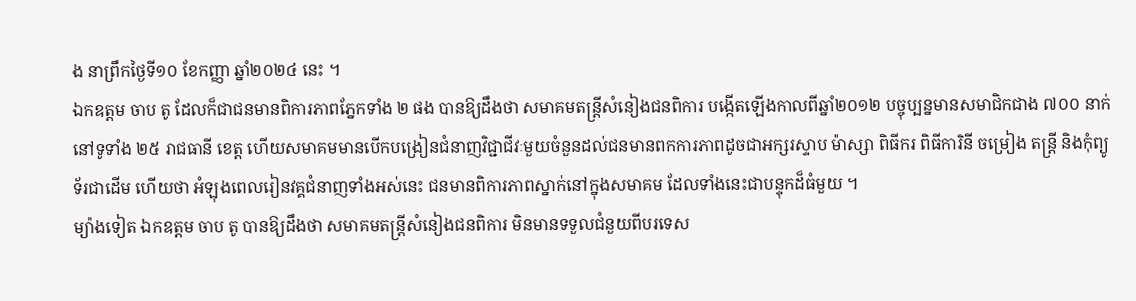ង នាព្រឹកថ្ងៃទី១០ ខែកញ្ញា ឆ្នាំ២០២៤ នេះ ។
ឯកឧត្តម ចាប តូ ដែលក៏ជាជនមានពិការភាពភ្នែកទាំង ២ ផង បានឱ្យដឹងថា សមាគមតន្ត្រីសំនៀងជនពិការ បង្កើតឡើងកាលពីឆ្នាំ២០១២ បច្ចុប្បន្នមានសមាជិកជាង ៧០០ នាក់ នៅទូទាំង ២៥ រាជធានី ខេត្ត ហើយសមាគមមានបើកបង្រៀនជំនាញវិជ្ជាជីវៈមួយចំនួនដល់ជនមានពកការភាពដូចជាអក្សរស្ទាប ម៉ាស្សា ពិធីករ ពិធីការិនី ចម្រៀង តន្ត្រី និងកុំព្យូទ័រជាដើម ហើយថា អំឡុងពេលរៀនវគ្គជំនាញទាំងអស់នេះ ជនមានពិការភាពស្នាក់នៅក្នុងសមាគម ដែលទាំងនេះជាបន្ទុកដ៏ធំមួយ ។
ម្យ៉ាងទៀត ឯកឧត្តម ចាប តូ បានឱ្យដឹងថា សមាគមតន្ត្រីសំនៀងជនពិការ មិនមានទទួលជំនួយពីបរទេស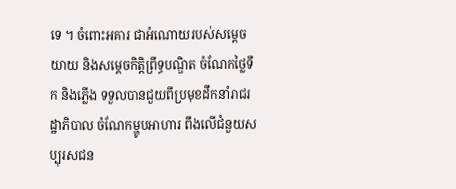ទេ ។ ចំពោះអគារ ជាអំណោយរបស់សម្ដេច យាយ និងសម្ដេចកិត្តិព្រឹទ្ធបណ្ឌិត ចំណែកថ្លៃទឹក និងភ្លើង ទទួលបានជួយពីប្រមុខដឹកនាំរាជរដ្ឋាភិបាល ចំណែកម្ហូបអាហារ ពឹងលើជំនួយសប្បុរសជន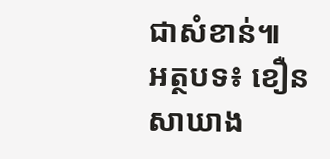ជាសំខាន់៕
អត្ថបទ៖ ខឿន សាឃាង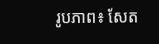រូបភាព៖ សែត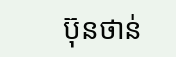ប៊ុនថាន់